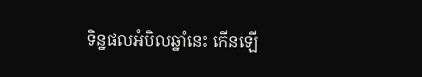ទិន្នផលអំបិលឆ្នាំនេះ កើនឡើ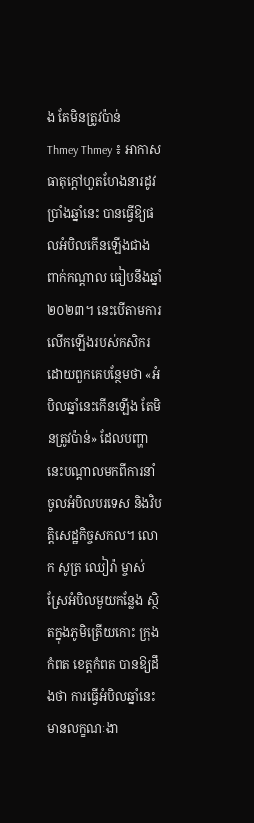ង តែមិនត្រូវប៉ាន់
Thmey Thmey ៖ អាកាសធាតុក្ដៅហួតហែងនារដូវប្រាំងឆ្នាំនេះ បានធ្វើឱ្យផលអំបិលកើនឡើងជាងពាក់កណ្ដាល ធៀបនឹងឆ្នាំ២០២៣។ នេះបើតាមការលើកឡើងរបស់កសិករ ដោយពួកគេបន្ថែមថា «អំបិលឆ្នាំនេះកើនឡើង តែមិនត្រូវប៉ាន់» ដែលបញ្ហានេះបណ្ដាលមកពីការនាំចូលអំបិលបរទេស និងវិបត្តិសេដ្ឋកិច្ចសកល។ លោក សូត្រ ឈៀរ៉ា ម្ចាស់ស្រែអំបិលមួយកន្លែង ស្ថិតក្នុងភូមិត្រើយកោះ ក្រុងកំពត ខេត្តកំពត បានឱ្យដឹងថា ការធ្វើអំបិលឆ្នាំនេះ មានលក្ខណៈងា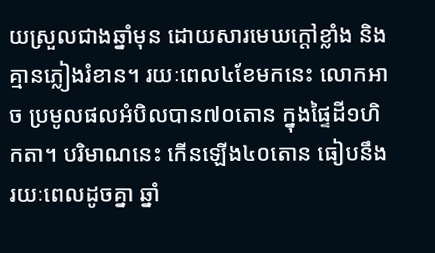យស្រួលជាងឆ្នាំមុន ដោយសារមេឃក្ដៅខ្លាំង និងគ្មានភ្លៀងរំខាន។ រយៈពេល៤ខែមកនេះ លោកអាច ប្រមូលផលអំបិលបាន៧០តោន ក្នុងផ្ទៃដី១ហិកតា។ បរិមាណនេះ កើនឡើង៤០តោន ធៀបនឹងរយៈពេលដូចគ្នា ឆ្នាំ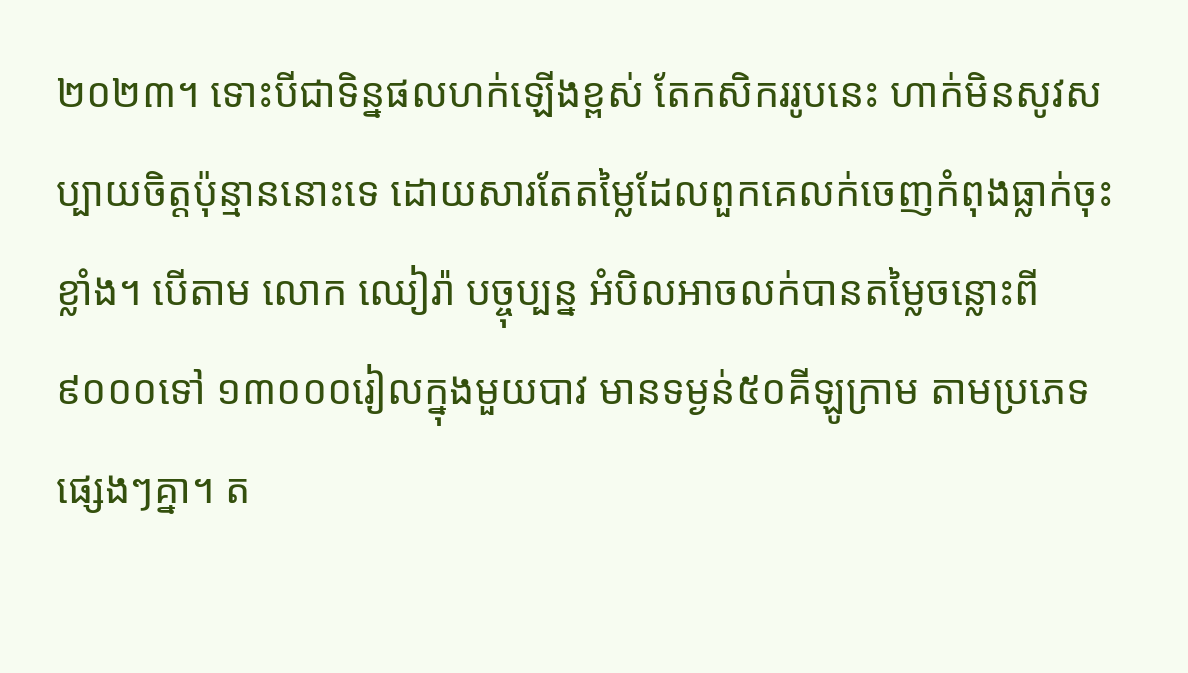២០២៣។ ទោះបីជាទិន្នផលហក់ឡើងខ្ពស់ តែកសិកររូបនេះ ហាក់មិនសូវសប្បាយចិត្តប៉ុន្មាននោះទេ ដោយសារតែតម្លៃដែលពួកគេលក់ចេញកំពុងធ្លាក់ចុះខ្លាំង។ បើតាម លោក ឈៀរ៉ា បច្ចុប្បន្ន អំបិលអាចលក់បានតម្លៃចន្លោះពី ៩០០០ទៅ ១៣០០០រៀលក្នុងមួយបាវ មានទម្ងន់៥០គីឡូក្រាម តាមប្រភេទផ្សេងៗគ្នា។ ត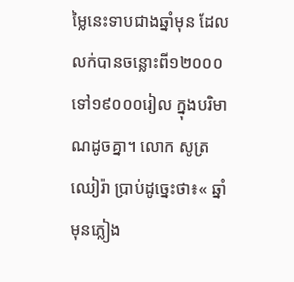ម្លៃនេះទាបជាងឆ្នាំមុន ដែលលក់បានចន្លោះពី១២០០០ ទៅ១៩០០០រៀល ក្នុងបរិមាណដូចគ្នា។ លោក សូត្រ ឈៀរ៉ា ប្រាប់ដូច្នេះថា៖« ឆ្នាំមុនភ្លៀង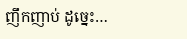ញឹកញាប់ ដូច្នេះ…